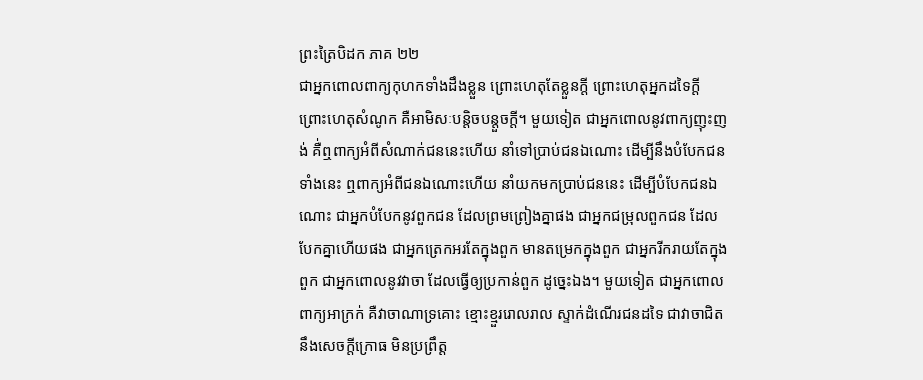ព្រះត្រៃបិដក ភាគ ២២
ជាអ្នកពោលពាក្យកុហកទាំងដឹងខ្លួន ព្រោះហេតុតែខ្លួនក្តី ព្រោះហេតុអ្នកដទៃក្តី ព្រោះហេតុសំណូក គឺអាមិសៈបន្តិចបន្តួចក្តី។ មួយទៀត ជាអ្នកពោលនូវពាក្យញុះញង់ គឺ់ឮពាក្យអំពីសំណាក់ជននេះហើយ នាំទៅប្រាប់ជនឯណោះ ដើម្បីនឹងបំបែកជនទាំងនេះ ឮពាក្យអំពីជនឯណោះហើយ នាំយកមកប្រាប់ជននេះ ដើម្បីបំបែកជនឯណោះ ជាអ្នកបំបែកនូវពួកជន ដែលព្រមព្រៀងគ្នាផង ជាអ្នកជម្រុលពួកជន ដែលបែកគ្នាហើយផង ជាអ្នកត្រេកអរតែក្នុងពួក មានតម្រេកក្នុងពួក ជាអ្នករីករាយតែក្នុងពួក ជាអ្នកពោលនូវវាចា ដែលធ្វើឲ្យប្រកាន់ពួក ដូច្នេះឯង។ មួយទៀត ជាអ្នកពោលពាក្យអាក្រក់ គឺវាចាណាទ្រគោះ ខ្មោះខ្មួររោលរាល ស្ទាក់ដំណើរជនដទៃ ជាវាចាជិតនឹងសេចក្តីក្រោធ មិនប្រព្រឹត្ត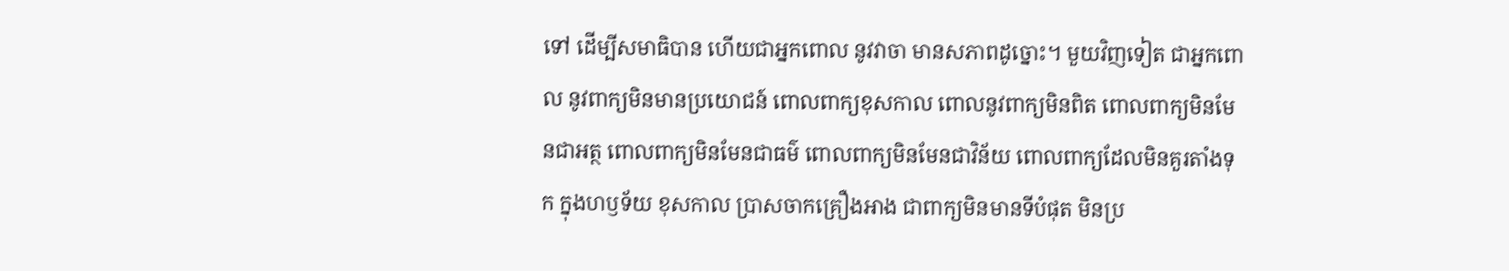ទៅ ដើម្បីសមាធិបាន ហើយជាអ្នកពោល នូវវាចា មានសភាពដូច្នោះ។ មួយវិញទៀត ជាអ្នកពោល នូវពាក្យមិនមានប្រយោជន៍ ពោលពាក្យខុសកាល ពោលនូវពាក្យមិនពិត ពោលពាក្យមិនមែនជាអត្ថ ពោលពាក្យមិនមែនជាធម៌ ពោលពាក្យមិនមែនជាវិន័យ ពោលពាក្យដែលមិនគួរតាំងទុក ក្នុងហឫទ័យ ខុសកាល ប្រាសចាកគ្រឿងអាង ជាពាក្យមិនមានទីបំផុត មិនប្រ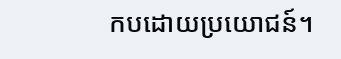កបដោយប្រយោជន៍។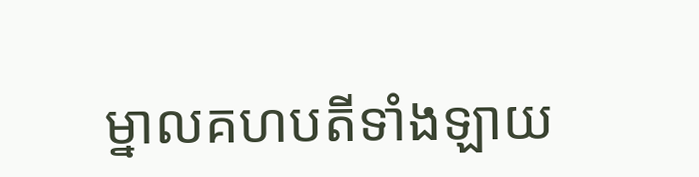ម្នាលគហបតីទាំងឡាយ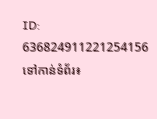ID: 636824911221254156
ទៅកាន់ទំព័រ៖